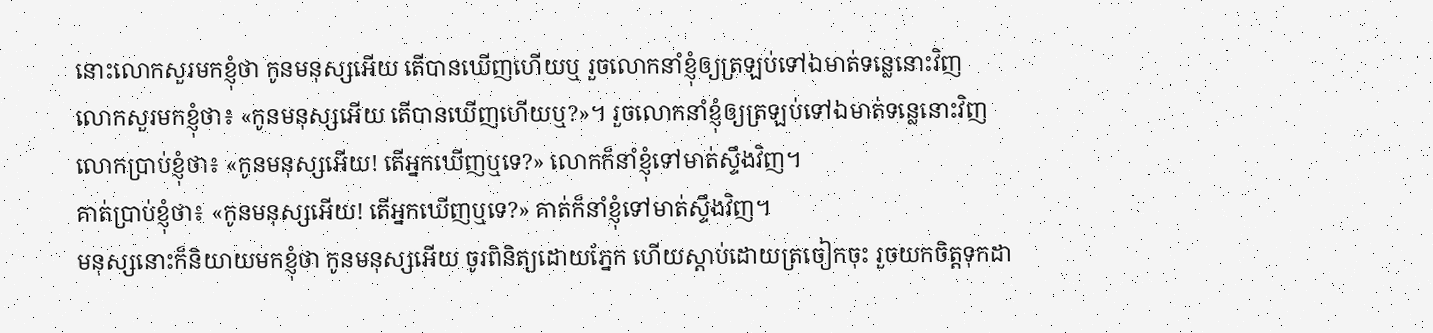នោះលោកសួរមកខ្ញុំថា កូនមនុស្សអើយ តើបានឃើញហើយឬ រួចលោកនាំខ្ញុំឲ្យត្រឡប់ទៅឯមាត់ទន្លេនោះវិញ
លោកសួរមកខ្ញុំថា៖ «កូនមនុស្សអើយ តើបានឃើញហើយឬ?»។ រួចលោកនាំខ្ញុំឲ្យត្រឡប់ទៅឯមាត់ទន្លេនោះវិញ
លោកប្រាប់ខ្ញុំថា៖ «កូនមនុស្សអើយ! តើអ្នកឃើញឬទេ?» លោកក៏នាំខ្ញុំទៅមាត់ស្ទឹងវិញ។
គាត់ប្រាប់ខ្ញុំថា៖ «កូនមនុស្សអើយ! តើអ្នកឃើញឬទេ?» គាត់ក៏នាំខ្ញុំទៅមាត់ស្ទឹងវិញ។
មនុស្សនោះក៏និយាយមកខ្ញុំថា កូនមនុស្សអើយ ចូរពិនិត្យដោយភ្នែក ហើយស្តាប់ដោយត្រចៀកចុះ រួចយកចិត្តទុកដា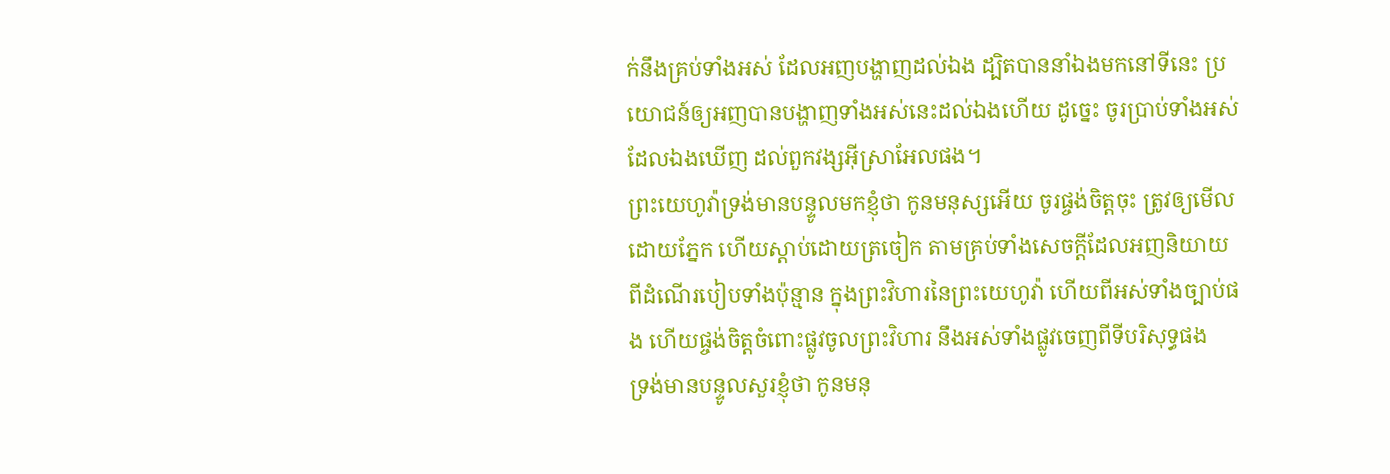ក់នឹងគ្រប់ទាំងអស់ ដែលអញបង្ហាញដល់ឯង ដ្បិតបាននាំឯងមកនៅទីនេះ ប្រយោជន៍ឲ្យអញបានបង្ហាញទាំងអស់នេះដល់ឯងហើយ ដូច្នេះ ចូរប្រាប់ទាំងអស់ដែលឯងឃើញ ដល់ពួកវង្សអ៊ីស្រាអែលផង។
ព្រះយេហូវ៉ាទ្រង់មានបន្ទូលមកខ្ញុំថា កូនមនុស្សអើយ ចូរផ្ចង់ចិត្តចុះ ត្រូវឲ្យមើលដោយភ្នែក ហើយស្តាប់ដោយត្រចៀក តាមគ្រប់ទាំងសេចក្ដីដែលអញនិយាយ ពីដំណើរបៀបទាំងប៉ុន្មាន ក្នុងព្រះវិហារនៃព្រះយេហូវ៉ា ហើយពីអស់ទាំងច្បាប់ផង ហើយផ្ចង់ចិត្តចំពោះផ្លូវចូលព្រះវិហារ នឹងអស់ទាំងផ្លូវចេញពីទីបរិសុទ្ធផង
ទ្រង់មានបន្ទូលសួរខ្ញុំថា កូនមនុ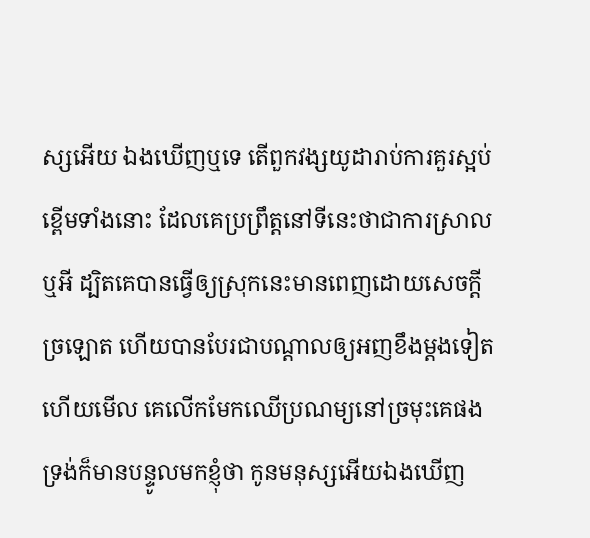ស្សអើយ ឯងឃើញឬទេ តើពួកវង្សយូដារាប់ការគួរស្អប់ខ្ពើមទាំងនោះ ដែលគេប្រព្រឹត្តនៅទីនេះថាជាការស្រាលឬអី ដ្បិតគេបានធ្វើឲ្យស្រុកនេះមានពេញដោយសេចក្ដីច្រឡោត ហើយបានបែរជាបណ្តាលឲ្យអញខឹងម្តងទៀត ហើយមើល គេលើកមែកឈើប្រណម្យនៅច្រមុះគេផង
ទ្រង់ក៏មានបន្ទូលមកខ្ញុំថា កូនមនុស្សអើយឯងឃើញ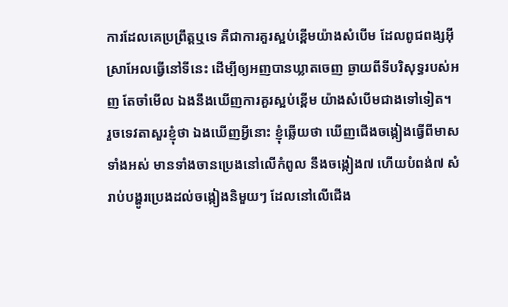ការដែលគេប្រព្រឹត្តឬទេ គឺជាការគួរស្អប់ខ្ពើមយ៉ាងសំបើម ដែលពូជពង្សអ៊ីស្រាអែលធ្វើនៅទីនេះ ដើម្បីឲ្យអញបានឃ្លាតចេញ ឆ្ងាយពីទីបរិសុទ្ធរបស់អញ តែចាំមើល ឯងនឹងឃើញការគួរស្អប់ខ្ពើម យ៉ាងសំបើមជាងទៅទៀត។
រួចទេវតាសួរខ្ញុំថា ឯងឃើញអ្វីនោះ ខ្ញុំឆ្លើយថា ឃើញជើងចង្កៀងធ្វើពីមាសទាំងអស់ មានទាំងចានប្រេងនៅលើកំពូល នឹងចង្កៀង៧ ហើយបំពង់៧ សំរាប់បង្ហូរប្រេងដល់ចង្កៀងនិមួយៗ ដែលនៅលើជើង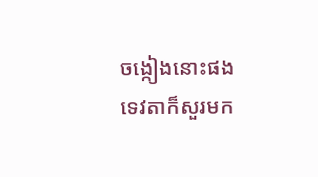ចង្កៀងនោះផង
ទេវតាក៏សួរមក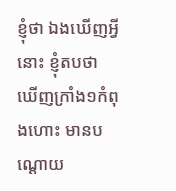ខ្ញុំថា ឯងឃើញអ្វីនោះ ខ្ញុំតបថា ឃើញក្រាំង១កំពុងហោះ មានបណ្តោយ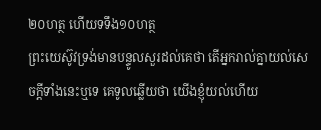២០ហត្ថ ហើយទទឹង១០ហត្ថ
ព្រះយេស៊ូវទ្រង់មានបន្ទូលសួរដល់គេថា តើអ្នករាល់គ្នាយល់សេចក្ដីទាំងនេះឬទេ គេទូលឆ្លើយថា យើងខ្ញុំយល់ហើយ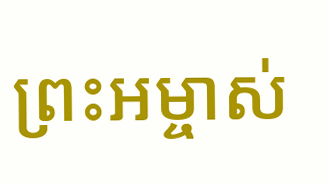ព្រះអម្ចាស់